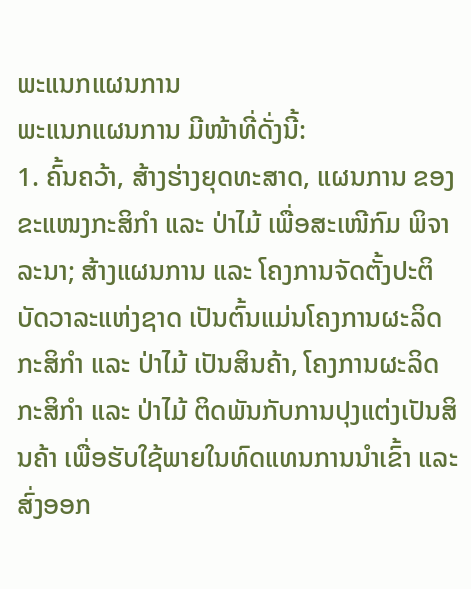ພະແນກແຜນການ
ພະແນກແຜນການ ມີໜ້າທີ່ດັ່ງນີ້:
1. ຄົ້ນຄວ້າ, ສ້າງຮ່າງຍຸດທະສາດ, ແຜນການ ຂອງຂະແໜງກະສິກໍາ ແລະ ປ່າໄມ້ ເພື່ອສະເໜີກົມ ພິຈາລະນາ; ສ້າງແຜນການ ແລະ ໂຄງການຈັດຕັ້ງປະຕິບັດວາລະແຫ່ງຊາດ ເປັນຕົ້ນແມ່ນໂຄງການຜະລິດກະສິກໍາ ແລະ ປ່າໄມ້ ເປັນສິນຄ້າ, ໂຄງການຜະລິດກະສິກໍາ ແລະ ປ່າໄມ້ ຕິດພັນກັບການປຸງແຕ່ງເປັນສິນຄ້າ ເພື່ອຮັບໃຊ້ພາຍໃນທົດແທນການນໍາເຂົ້າ ແລະ ສົ່ງອອກ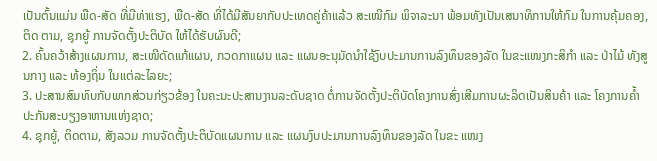ເປັນຕົ້ນແມ່ນ ພືດ-ສັດ ທີ່ມີທ່າແຮງ, ພືດ-ສັດ ທີ່ໄດ້ມີສັນຍາກັບປະເທດຄູ່ຄ້າແລ້ວ ສະເໜີກົມ ພິຈາລະນາ ພ້ອມທັງເປັນເສນາທິການໃຫ້ກົມ ໃນການຄຸ້ມຄອງ, ຕິດ ຕາມ, ຊຸກຍູ້ ການຈັດຕັ້ງປະຕິບັດ ໃຫ້ໄດ້ຮັບຜົນດີ;
2. ຄົ້ນຄວ້າສ້າງແຜນການ, ສະເໜີດັດແກ້ແຜນ, ກວດກາແຜນ ແລະ ແຜນອະນຸມັດນຳໃຊ້ງົບປະມານການລົງທຶນຂອງລັດ ໃນຂະແໜງກະສິກຳ ແລະ ປ່າໄມ້ ທັງສູນກາງ ແລະ ທ້ອງຖິ່ນ ໃນແຕ່ລະໄລຍະ;
3. ປະສານສົມທົບກັບພາກສ່ວນກ່ຽວຂ້ອງ ໃນຄະນະປະສານງານລະດັບຊາດ ຕໍ່ການຈັດຕັ້ງປະຕິບັດໂຄງການສົ່ງເສີມການຜະລິດເປັນສິນຄ້າ ແລະ ໂຄງການຄໍ້າປະກັນສະບຽງອາຫານແຫ່ງຊາດ;
4. ຊຸກຍູ້, ຕິດຕາມ, ສັງລວມ ການຈັດຕັ້ງປະຕິບັດແຜນການ ແລະ ແຜນງົບປະມານການລົງທຶນຂອງລັດ ໃນຂະ ແໜງ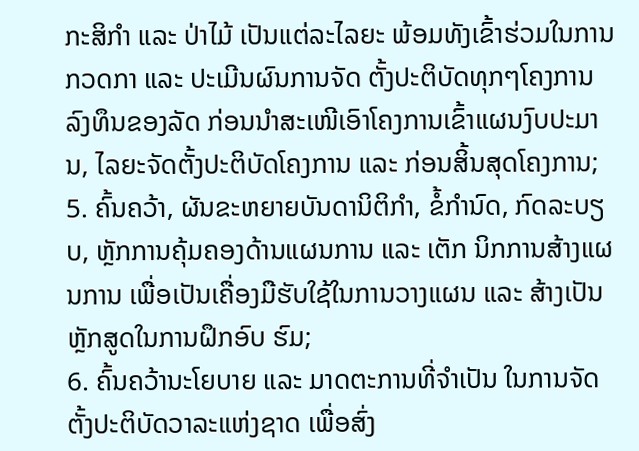ກະສິກຳ ແລະ ປ່າໄມ້ ເປັນແຕ່ລະໄລຍະ ພ້ອມທັງເຂົ້າຮ່ວມໃນການກວດກາ ແລະ ປະເມີນຜົນການຈັດ ຕັ້ງປະຕິບັດທຸກໆໂຄງການລົງທຶນຂອງລັດ ກ່ອນນໍາສະເໜີເອົາໂຄງການເຂົ້າແຜນງົບປະມານ, ໄລຍະຈັດຕັ້ງປະຕິບັດໂຄງການ ແລະ ກ່ອນສິ້ນສຸດໂຄງການ;
5. ຄົ້ນຄວ້າ, ຜັນຂະຫຍາຍບັນດານິຕິກຳ, ຂໍ້ກຳນົດ, ກົດລະບຽບ, ຫຼັກການຄຸ້ມຄອງດ້ານແຜນການ ແລະ ເຕັກ ນິກການສ້າງແຜນການ ເພື່ອເປັນເຄື່ອງມືຮັບໃຊ້ໃນການວາງແຜນ ແລະ ສ້າງເປັນຫຼັກສູດໃນການຝຶກອົບ ຮົມ;
6. ຄົ້ນຄວ້ານະໂຍບາຍ ແລະ ມາດຕະການທີ່ຈໍາເປັນ ໃນການຈັດຕັ້ງປະຕິບັດວາລະແຫ່ງຊາດ ເພື່ອສົ່ງ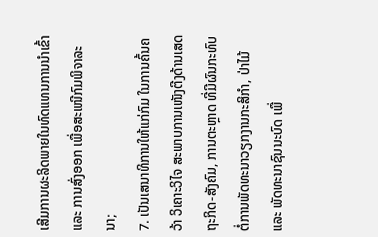ເສີມການຜະລິດພາຍໃນທົດແທນການນໍາເຂົ້າ ແລະ ການສົ່ງອອກ ເພື່ອສະເໜີກົມພິຈາລະນາ;
7. ເປັນເສນາທິການໃຫ້ແກ່ກົມ ໃນການຄົ້ນຄວ້າ ວິເຄາະວິໄຈ ສະພາບການເໜັງຕີງດ້ານເສດຖະກິດ-ສັງຄົມ, ການຕະຫຼາດ ທີ່ມີຜົນກະທົບຕໍ່ການພັດທະນາວຽກງານກະສິກຳ, ປ່າໄມ້ ແລະ ພັດທະນາຊົນນະບົດ ເພື່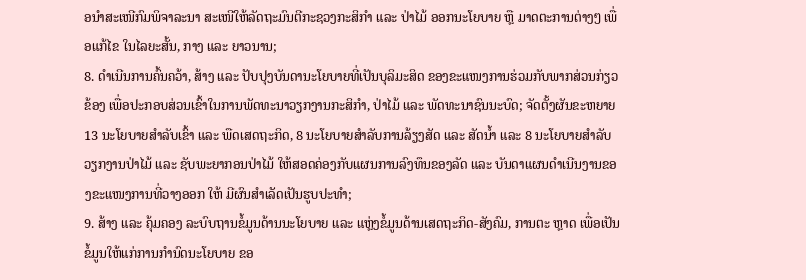ອນຳສະເໜີກົມພິຈາລະນາ ສະເໜີໃຫ້ລັດຖະມົນຕີກະຊວງກະສິກຳ ແລະ ປ່າໄມ້ ອອກນະໂຍບາຍ ຫຼື ມາດຕະການຕ່າງໆ ເພື່ອແກ້ໄຂ ໃນໄລຍະສັ້ນ, ກາງ ແລະ ຍາວນານ;
8. ດຳເນີນການຄົ້ນຄວ້າ, ສ້າງ ແລະ ປັບປຸງບັນດານະໂຍບາຍທີ່ເປັນບຸລິມະສິດ ຂອງຂະແໜງການຮ່ວມກັບພາກສ່ວນກ່ຽວຂ້ອງ ເພື່ອປະກອບສ່ວນເຂົ້າໃນການພັດທະນາວຽກງານກະສິກຳ, ປ່າໄມ້ ແລະ ພັດທະນາຊົນນະບົດ; ຈັດຕັ້ງຜັນຂະຫຍາຍ 13 ນະໂຍບາຍສຳລັບເຂົ້າ ແລະ ພືດເສດຖະກິດ, 8 ນະໂຍບາຍສຳລັບການລ້ຽງສັດ ແລະ ສັດນໍ້າ ແລະ 8 ນະໂຍບາຍສຳລັບວຽກງານປ່າໄມ້ ແລະ ຊັບພະຍາກອນປ່າໄມ້ ໃຫ້ສອດຄ່ອງກັບແຜນການລົງທຶນຂອງລັດ ແລະ ບັນດາແຜນດຳເນີນງານຂອງຂະແໜງການທີ່ວາງອອກ ໃຫ້ ມີຜົນສຳເລັດເປັນຮູບປະທຳ;
9. ສ້າງ ແລະ ຄຸ້ມຄອງ ລະບົບຖານຂໍ້ມູນດ້ານນະໂຍບາຍ ແລະ ແຫຼ່ງຂໍ້ມູນດ້ານເສດຖະກິດ-ສັງຄົມ, ການຕະ ຫຼາດ ເພື່ອເປັນຂໍ້ມູນໃຫ້ແກ່ການກໍານົດນະໂຍບາຍ ຂອ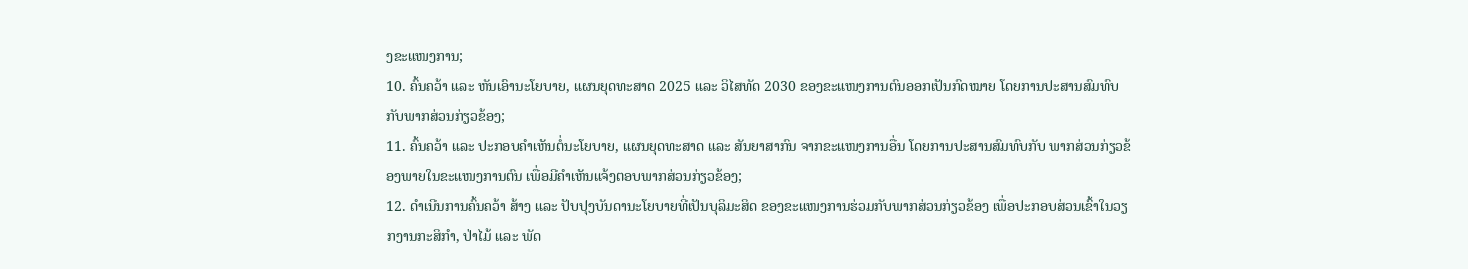ງຂະແໜງການ;
10. ຄົ້ນຄວ້າ ແລະ ຫັນເອົານະໂຍບາຍ, ແຜນຍຸດທະສາດ 2025 ແລະ ວິໄສທັດ 2030 ຂອງຂະແໜງການຕົນອອກເປັນກົດໝາຍ ໂດຍການປະສານສົມທົບກັບພາກສ່ວນກ່ຽວຂ້ອງ;
11. ຄົ້ນຄວ້າ ແລະ ປະກອບຄຳເຫັນຕໍ່ນະໂຍບາຍ, ແຜນຍຸດທະສາດ ແລະ ສັນຍາສາກົນ ຈາກຂະແໜງການອື່ນ ໂດຍການປະສານສົມທົບກັບ ພາກສ່ວນກ່ຽວຂ້ອງພາຍໃນຂະແໜງການຕົນ ເພື່ອມີຄຳເຫັນແຈ້ງຕອບພາກສ່ວນກ່ຽວຂ້ອງ;
12. ດຳເນີນການຄົ້ນຄວ້າ ສ້າງ ແລະ ປັບປຸງບັນດານະໂຍບາຍທີ່ເປັນບຸລິມະສິດ ຂອງຂະແໜງການຮ່ວມກັບພາກສ່ວນກ່ຽວຂ້ອງ ເພື່ອປະກອບສ່ວນເຂົ້າໃນວຽກງານກະສິກຳ, ປ່າໄມ້ ແລະ ພັດ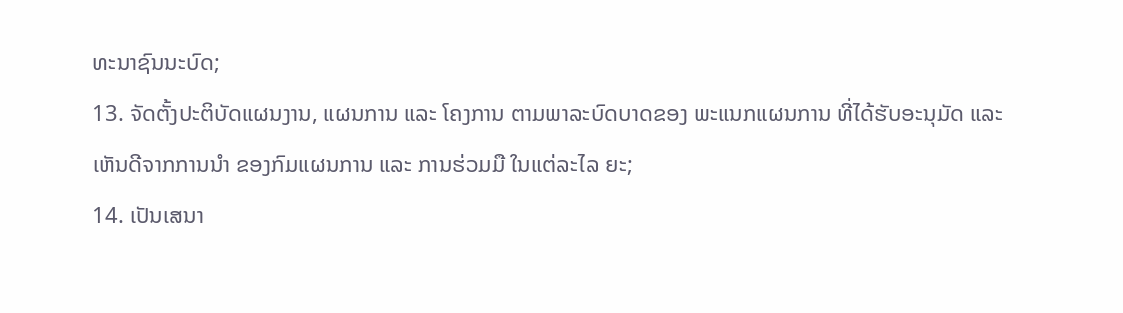ທະນາຊົນນະບົດ;
13. ຈັດຕັ້ງປະຕິບັດແຜນງານ, ແຜນການ ແລະ ໂຄງການ ຕາມພາລະບົດບາດຂອງ ພະແນກແຜນການ ທີ່ໄດ້ຮັບອະນຸມັດ ແລະ ເຫັນດີຈາກການນຳ ຂອງກົມແຜນການ ແລະ ການຮ່ວມມື ໃນແຕ່ລະໄລ ຍະ;
14. ເປັນເສນາ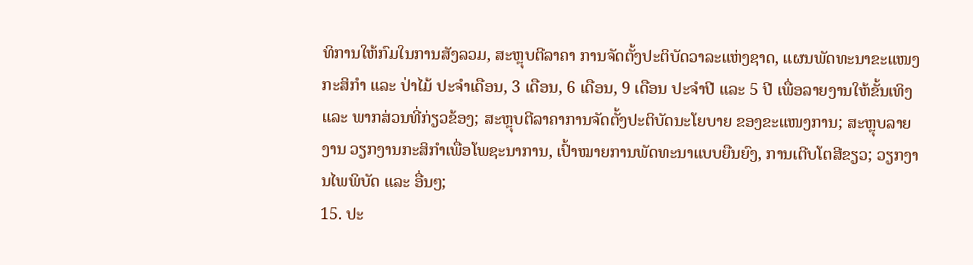ທິການໃຫ້ກົມໃນການສັງລວມ, ສະຫຼຸບຕີລາຄາ ການຈັດຕັ້ງປະຕິບັດວາລະແຫ່ງຊາດ, ແຜນພັດທະນາຂະແໜງກະສິກຳ ແລະ ປ່າໄມ້ ປະຈຳເດືອນ, 3 ເດືອນ, 6 ເດືອນ, 9 ເດືອນ ປະຈໍາປີ ແລະ 5 ປີ ເພື່ອລາຍງານໃຫ້ຂັ້ນເທິງ ແລະ ພາກສ່ວນທີ່ກ່ຽວຂ້ອງ; ສະຫຼຸບຕີລາຄາການຈັດຕັ້ງປະຕິບັດນະໂຍບາຍ ຂອງຂະແໜງການ; ສະຫຼຸບລາຍງານ ວຽກງານກະສິກໍາເພື່ອໂພຊະນາການ, ເປົ້າໝາຍການພັດທະນາແບບຍືນຍົງ, ການເຕີບໂຕສີຂຽວ; ວຽກງານໄພພິບັດ ແລະ ອື່ນໆ;
15. ປະ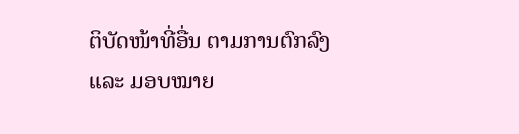ຕິບັດໜ້າທີ່ອື່ນ ຕາມການຕົກລົງ ແລະ ມອບໝາຍ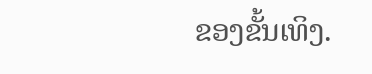ຂອງຂັ້ນເທິງ.